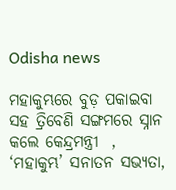Odisha news

ମହାକୁମ୍ଭରେ ବୁଡ଼ ପକାଇବା ସହ ତ୍ରିବେଣି ସଙ୍ଗମରେ ସ୍ନାନ କଲେ କେନ୍ଦ୍ରମନ୍ତ୍ରୀ  , ‘ମହାକୁମ୍ଭ’ ସନାତନ ସଭ୍ୟତା,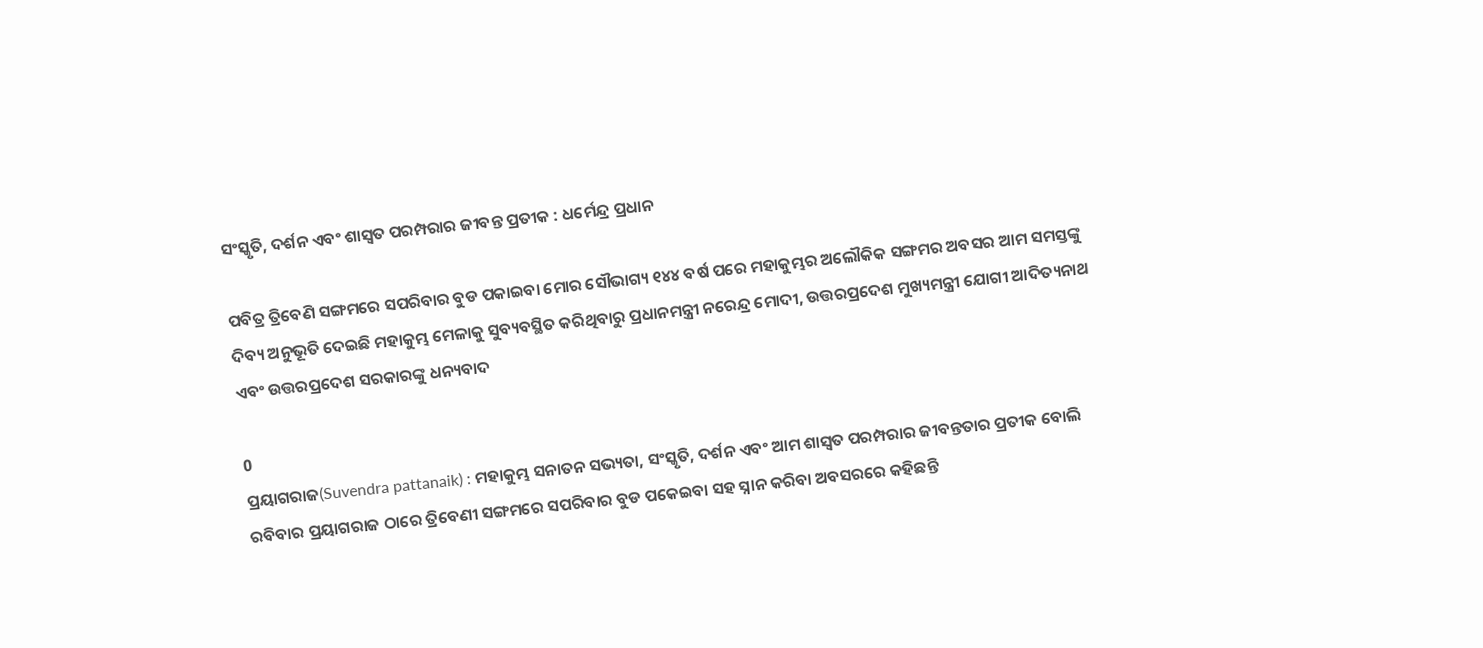ସଂସ୍କୃତି, ଦର୍ଶନ ଏବଂ ଶାସ୍ୱତ ପରମ୍ପରାର ଜୀବନ୍ତ ପ୍ରତୀକ : ଧର୍ମେନ୍ଦ୍ର ପ୍ରଧାନ

ପବିତ୍ର ତ୍ରିବେଣି ସଙ୍ଗମରେ ସପରିବାର ବୁଡ ପକାଇବା ମୋର ସୌଭାଗ୍ୟ ୧୪୪ ବର୍ଷ ପରେ ମହାକୁମ୍ଭର ଅଲୌକିକ ସଙ୍ଗମର ଅବସର ଆମ ସମସ୍ତଙ୍କୁ ଦିବ୍ୟ ଅନୁଭୂତି ଦେଇଛି ମହାକୁମ୍ଭ ମେଳାକୁ ସୁବ୍ୟବସ୍ଥିତ କରିଥିବାରୁ ପ୍ରଧାନମନ୍ତ୍ରୀ ନରେନ୍ଦ୍ର ମୋଦୀ, ଉତ୍ତରପ୍ରଦେଶ ମୁଖ୍ୟମନ୍ତ୍ରୀ ଯୋଗୀ ଆଦିତ୍ୟନାଥ ଏବଂ ଉତ୍ତରପ୍ରଦେଶ ସରକାରଙ୍କୁ ଧନ୍ୟବାଦ

0
ପ୍ରୟାଗରାଜ(Suvendra pattanaik) : ମହାକୁମ୍ଭ ସନାତନ ସଭ୍ୟତା, ସଂସ୍କୃତି, ଦର୍ଶନ ଏବଂ ଆମ ଶାସ୍ୱତ ପରମ୍ପରାର ଜୀବନ୍ତତାର ପ୍ରତୀକ ବୋଲି ରବିବାର ପ୍ରୟାଗରାଜ ଠାରେ ତ୍ରିବେଣୀ ସଙ୍ଗମରେ ସପରିବାର ବୁଡ ପକେଇବା ସହ ସ୍ନାନ କରିବା ଅବସରରେ କହିଛନ୍ତି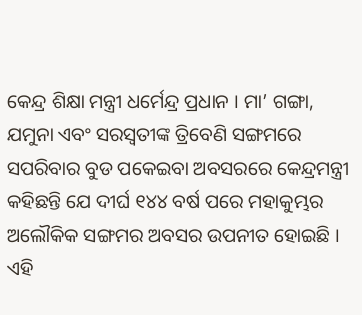କେନ୍ଦ୍ର ଶିକ୍ଷା ମନ୍ତ୍ରୀ ଧର୍ମେନ୍ଦ୍ର ପ୍ରଧାନ । ମା’ ଗଙ୍ଗା, ଯମୁନା ଏବଂ ସରସ୍ଵତୀଙ୍କ ତ୍ରିବେଣି ସଙ୍ଗମରେ ସପରିବାର ବୁଡ ପକେଇବା ଅବସରରେ କେନ୍ଦ୍ରମନ୍ତ୍ରୀ କହିଛନ୍ତି ଯେ ଦୀର୍ଘ ୧୪୪ ବର୍ଷ ପରେ ମହାକୁମ୍ଭର ଅଲୌକିକ ସଙ୍ଗମର ଅବସର ଉପନୀତ ହୋଇଛି ।  ଏହି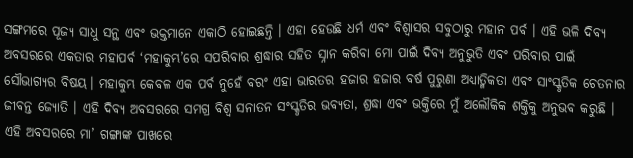ସଙ୍ଗମରେ ପୂଜ୍ୟ ସାଧୁ ସନ୍ଥ ଏବଂ ଭକ୍ତମାନେ ଏକାଠି ହୋଇଛନ୍ତି । ଏହା ହେଉଛି ଧର୍ମ ଏବଂ ବିଶ୍ୱାସର ସବୁଠାରୁ ମହାନ ପର୍ବ । ଏହି ଭଳି ଦିବ୍ୟ ଅବସରରେ ଏକତାର ମହାପର୍ବ ‘ମହାକୁମ୍ଭ’ରେ ସପରିବାର ଶ୍ରଦ୍ଧାର ସହିତ ସ୍ନାନ କରିବା ମୋ ପାଇଁ ଦିବ୍ୟ ଅନୁଭୁତି ଏବଂ ପରିବାର ପାଇଁ ସୌଭାଗ୍ୟର ବିଷୟ। ମହାକୁମ୍ଭ କେବଳ ଏକ ପର୍ବ ନୁହେଁ ବରଂ ଏହା ଭାରତର ହଜାର ହଜାର ବର୍ଷ ପୁରୁଣା ଅଧ୍ୟାତ୍ମିକତା ଏବଂ ସାଂସ୍କୃତିକ ଚେତନାର ଜୀବନ୍ତ ଜ୍ୟୋତି । ଏହି ଦିବ୍ୟ ଅବସରରେ ସମଗ୍ର ବିଶ୍ଵ ସନାତନ ସଂସ୍କୃତିର ଭବ୍ୟତା, ଶ୍ରଦ୍ଧା ଏବଂ ଭକ୍ତିରେ ମୁଁ ଅଲୌକିକ ଶକ୍ତିକୁ ଅନୁଭବ କରୁଛି । ଏହି ଅବସରରେ ମା’ ଗଙ୍ଗାଙ୍କ ପାଖରେ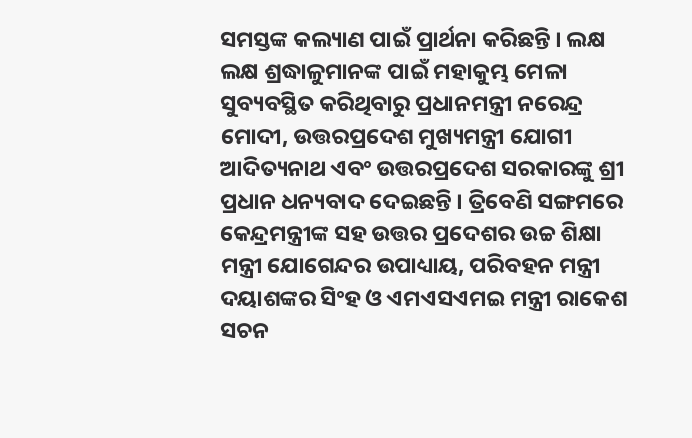ସମସ୍ତଙ୍କ କଲ୍ୟାଣ ପାଇଁ ପ୍ରାର୍ଥନା କରିଛନ୍ତି । ଲକ୍ଷ ଲକ୍ଷ ଶ୍ରଦ୍ଧାଳୁମାନଙ୍କ ପାଇଁ ମହାକୁମ୍ଭ ମେଳା ସୁବ୍ୟବସ୍ଥିତ କରିଥିବାରୁ ପ୍ରଧାନମନ୍ତ୍ରୀ ନରେନ୍ଦ୍ର ମୋଦୀ, ଉତ୍ତରପ୍ରଦେଶ ମୁଖ୍ୟମନ୍ତ୍ରୀ ଯୋଗୀ ଆଦିତ୍ୟନାଥ ଏବଂ ଉତ୍ତରପ୍ରଦେଶ ସରକାରଙ୍କୁ ଶ୍ରୀ ପ୍ରଧାନ ଧନ୍ୟବାଦ ଦେଇଛନ୍ତି । ତ୍ରିବେଣି ସଙ୍ଗମରେ କେନ୍ଦ୍ରମନ୍ତ୍ରୀଙ୍କ ସହ ଉତ୍ତର ପ୍ରଦେଶର ଉଚ୍ଚ ଶିକ୍ଷା ମନ୍ତ୍ରୀ ଯୋଗେନ୍ଦର ଉପାଧ୍ୟାୟ, ପରିବହନ ମନ୍ତ୍ରୀ ଦୟାଶଙ୍କର ସିଂହ ଓ ଏମଏସଏମଇ ମନ୍ତ୍ରୀ ରାକେଶ ସଚନ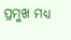ପ୍ରମୁଖ ମଧ୍ୟ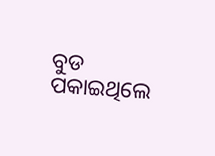ବୁଡ ପକାଇଥିଲେ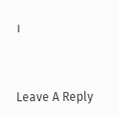।



Leave A Reply